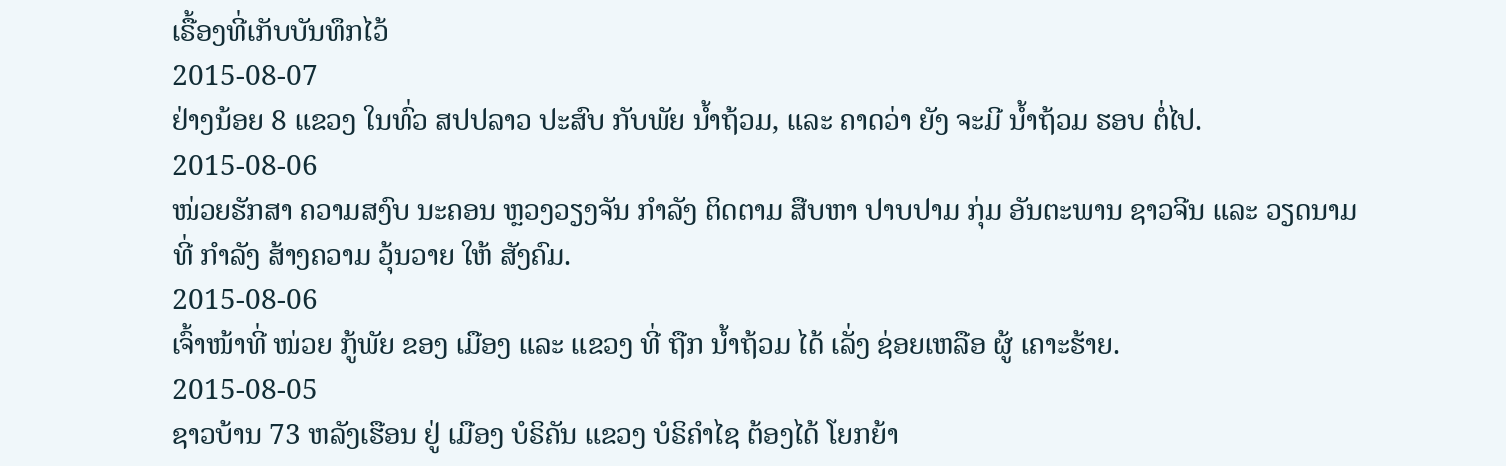ເຣື້ອງທີ່ເກັບບັນທຶກໄວ້
2015-08-07
ຢ່າງນ້ອຍ 8 ແຂວງ ໃນທົ່ວ ສປປລາວ ປະສົບ ກັບພັຍ ນໍ້າຖ້ວມ, ແລະ ຄາດວ່າ ຍັງ ຈະມີ ນໍ້າຖ້ວມ ຮອບ ຕໍ່ໄປ.
2015-08-06
ໜ່ວຍຮັກສາ ຄວາມສງົບ ນະຄອນ ຫຼວງວຽງຈັນ ກໍາລັງ ຕິດຕາມ ສືບຫາ ປາບປາມ ກຸ່ມ ອັນຕະພານ ຊາວຈີນ ແລະ ວຽດນາມ ທີ່ ກໍາລັງ ສ້າງຄວາມ ວຸ້ນວາຍ ໃຫ້ ສັງຄົມ.
2015-08-06
ເຈົ້າໜ້າທີ່ ໜ່ວຍ ກູ້ພັຍ ຂອງ ເມືອງ ແລະ ແຂວງ ທີ່ ຖືກ ນໍ້າຖ້ວມ ໄດ້ ເລັ່ງ ຊ່ອຍເຫລືອ ຜູ້ ເຄາະຮ້າຍ.
2015-08-05
ຊາວບ້ານ 73 ຫລັງເຮືອນ ຢູ່ ເມືອງ ບໍຣິຄັນ ແຂວງ ບໍຣິຄໍາໄຊ ຕ້ອງໄດ້ ໂຍກຍ້າ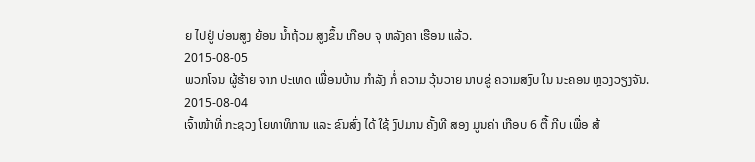ຍ ໄປຢູ່ ບ່ອນສູງ ຍ້ອນ ນໍ້າຖ້ວມ ສູງຂຶ້ນ ເກືອບ ຈຸ ຫລັງຄາ ເຮືອນ ແລ້ວ.
2015-08-05
ພວກໂຈນ ຜູ້ຮ້າຍ ຈາກ ປະເທດ ເພື່ອນບ້ານ ກໍາລັງ ກໍ່ ຄວາມ ວຸ້ນວາຍ ນາບຂູ່ ຄວາມສງົບ ໃນ ນະຄອນ ຫຼວງວຽງຈັນ.
2015-08-04
ເຈົ້າໜ້າທີ່ ກະຊວງ ໂຍທາທິການ ແລະ ຂົນສົ່ງ ໄດ້ ໃຊ້ ງົປມານ ຄັ້ງທີ ສອງ ມູນຄ່າ ເກືອບ 6 ຕື້ ກີບ ເພື່ອ ສ້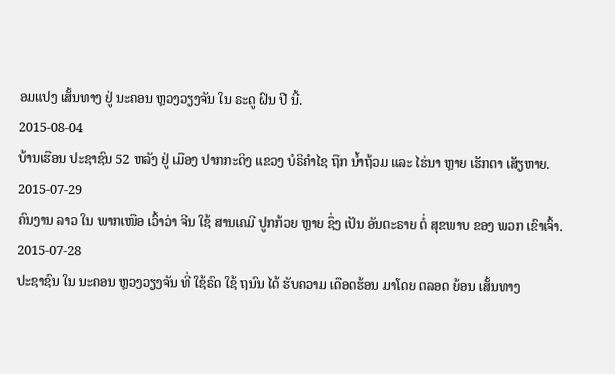ອມແປງ ເສັ້ນທາງ ຢູ່ ນະຄອນ ຫຼວງວຽງຈັນ ໃນ ຣະດູ ຝົນ ປີ ນີ້.
2015-08-04
ບ້ານເຮືອນ ປະຊາຊົນ 52 ຫລັງ ຢູ່ ເມືອງ ປາກກະດິງ ແຂວງ ບໍຣິຄຳໄຊ ຖືກ ນ້ຳຖ້ວມ ແລະ ໄຮ່ນາ ຫຼາຍ ເຮັກຕາ ເສັຽຫາຍ.
2015-07-29
ຄົນງານ ລາວ ໃນ ພາກເໜືອ ເວົ້າວ່າ ຈີນ ໃຊ້ ສານເຄມີ ປູກກ້ວຍ ຫຼາຍ ຊຶ່ງ ເປັນ ອັນຕະຣາຍ ຕໍ່ ສຸຂພາບ ຂອງ ພວກ ເຂົາເຈົ້າ.
2015-07-28
ປະຊາຊົນ ໃນ ນະຄອນ ຫຼວງວຽງຈັນ ທີ່ ໃຊ້ຣົດ ໃຊ້ ຖນົນ ໄດ້ ຮັບຄວາມ ເດືອດຮ້ອນ ມາໂດຍ ຕລອດ ຍ້ອນ ເສັ້ນທາງ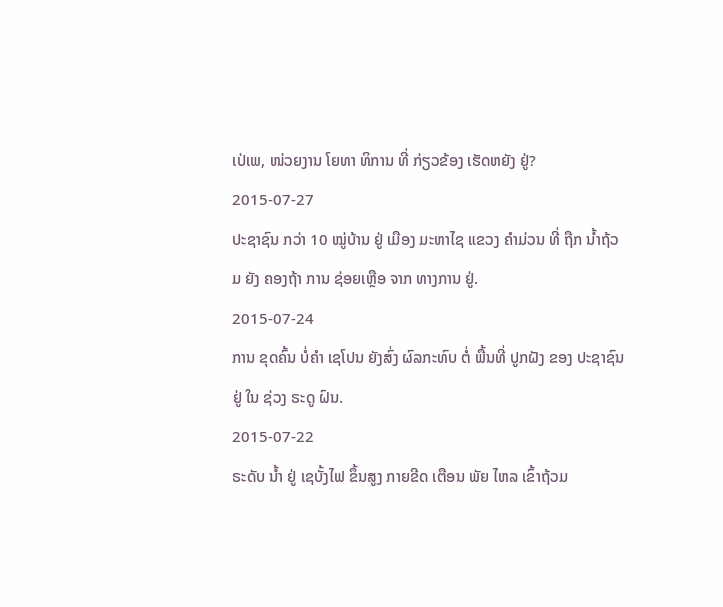ເປ່ເພ, ໜ່ວຍງານ ໂຍທາ ທິການ ທີ່ ກ່ຽວຂ້ອງ ເຮັດຫຍັງ ຢູ່?
2015-07-27
ປະຊາຊົນ ກວ່າ 10 ໝູ່ບ້ານ ຢູ່ ເມືອງ ມະຫາໄຊ ແຂວງ ຄໍາມ່ວນ ທີ່ ຖືກ ນໍ້າຖ້ວມ ຍັງ ຄອງຖ້າ ການ ຊ່ອຍເຫຼືອ ຈາກ ທາງການ ຢູ່.
2015-07-24
ການ ຂຸດຄົ້ນ ບໍ່ຄຳ ເຊໂປນ ຍັງສົ່ງ ຜົລກະທົບ ຕໍ່ ພື້ນທີ່ ປູກຝັງ ຂອງ ປະຊາຊົນ ຢູ່ ໃນ ຊ່ວງ ຣະດູ ຝົນ.
2015-07-22
ຣະດັບ ນ້ຳ ຢູ່ ເຊບັ້ງໄຟ ຂຶ້ນສູງ ກາຍຂີດ ເຕືອນ ພັຍ ໄຫລ ເຂົ້າຖ້ວມ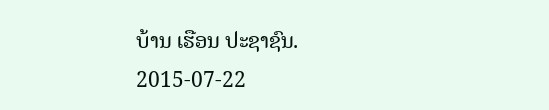ບ້ານ ເຮືອນ ປະຊາຊົນ.
2015-07-22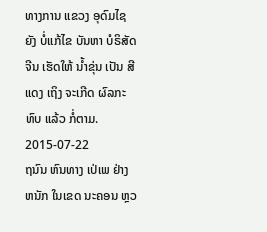ທາງການ ແຂວງ ອຸດົມໄຊ ຍັງ ບໍ່ແກ້ໄຂ ບັນຫາ ບໍຣິສັດ ຈີນ ເຮັດໃຫ້ ນໍ້າຂຸ່ນ ເປັນ ສີແດງ ເຖິງ ຈະເກີດ ຜົລກະທົບ ແລ້ວ ກໍ່ຕາມ.
2015-07-22
ຖນົນ ຫົນທາງ ເປ່ເພ ຢ່າງຫນັກ ໃນເຂດ ນະຄອນ ຫຼວ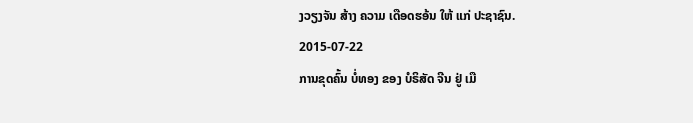ງວຽງຈັນ ສ້າງ ຄວາມ ເດືອດຮອ້ນ ໃຫ້ ແກ່ ປະຊາຊົນ.
2015-07-22
ການຂຸດຄົ້ນ ບໍ່ທອງ ຂອງ ບໍຣິສັດ ຈີນ ຢູ່ ເມື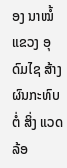ອງ ນາໝໍ້ ແຂວງ ອຸດົມໄຊ ສ້າງ ຜົນກະທົບ ຕໍ່ ສິ່ງ ແວດລ້ອ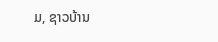ມ, ຊາວບ້ານ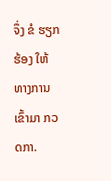ຈຶ່ງ ຂໍ ຮຽກຮ້ອງ ໃຫ້ ທາງການ ເຂົ້າມາ ກວດກາ.